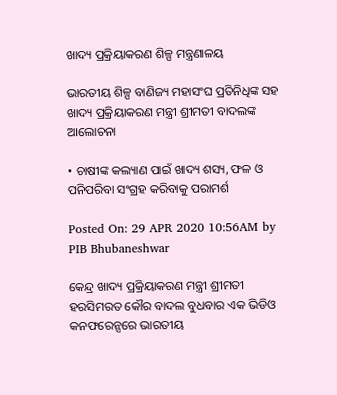ଖାଦ୍ୟ ପ୍ରକ୍ରିୟାକରଣ ଶିଳ୍ପ ମନ୍ତ୍ରଣାଳୟ

ଭାରତୀୟ ଶିଳ୍ପ ବାଣିଜ୍ୟ ମହାସଂଘ ପ୍ରତିନିଧିଙ୍କ ସହ ଖାଦ୍ୟ ପ୍ରକ୍ରିୟାକରଣ ମନ୍ତ୍ରୀ ଶ୍ରୀମତୀ ବାଦଲଙ୍କ ଆଲୋଚନା

• ଚାଷୀଙ୍କ କଲ୍ୟାଣ ପାଇଁ ଖାଦ୍ୟ ଶସ୍ୟ, ଫଳ ଓ ପନିପରିବା ସଂଗ୍ରହ କରିବାକୁ ପରାମର୍ଶ

Posted On: 29 APR 2020 10:56AM by PIB Bhubaneshwar

କେନ୍ଦ୍ର ଖାଦ୍ୟ ପ୍ରକ୍ରିୟାକରଣ ମନ୍ତ୍ରୀ ଶ୍ରୀମତୀ ହରସିମରତ କୌର ବାଦଲ ବୁଧବାର ଏକ ଭିଡିଓ କନଫରେନ୍ସରେ ଭାରତୀୟ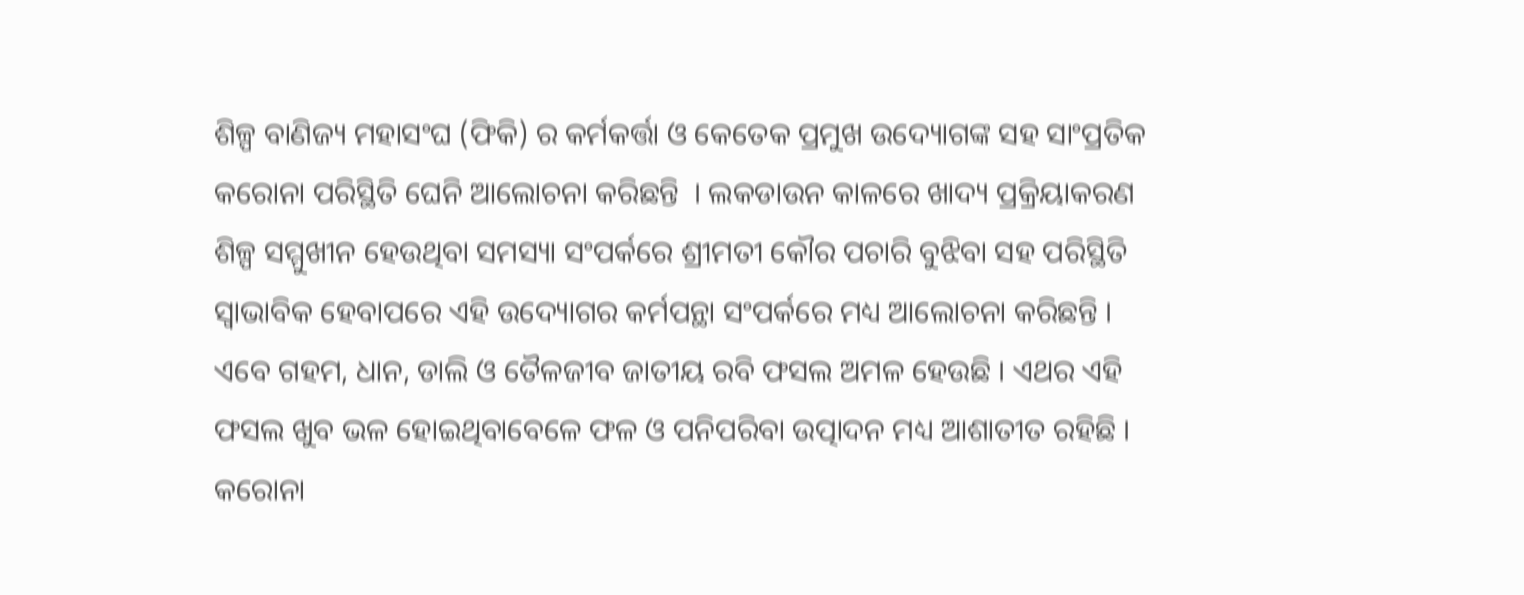ଶିଳ୍ପ ବାଣିଜ୍ୟ ମହାସଂଘ (ଫିକି) ର କର୍ମକର୍ତ୍ତା ଓ କେତେକ ପ୍ରମୁଖ ଉଦ୍ୟୋଗଙ୍କ ସହ ସାଂପ୍ରତିକ କରୋନା ପରିସ୍ଥିତି ଘେନି ଆଲୋଚନା କରିଛନ୍ତି  । ଲକଡାଉନ କାଳରେ ଖାଦ୍ୟ ପ୍ରକ୍ରିୟାକରଣ ଶିଳ୍ପ ସମ୍ମୁଖୀନ ହେଉଥିବା ସମସ୍ୟା ସଂପର୍କରେ ଶ୍ରୀମତୀ କୌର ପଚାରି ବୁଝିବା ସହ ପରିସ୍ଥିତି ସ୍ୱାଭାବିକ ହେବାପରେ ଏହି ଉଦ୍ୟୋଗର କର୍ମପନ୍ଥା ସଂପର୍କରେ ମଧ୍ୟ ଆଲୋଚନା କରିଛନ୍ତି । ଏବେ ଗହମ, ଧାନ, ଡାଲି ଓ ତୈଳଜୀବ ଜାତୀୟ ରବି ଫସଲ ଅମଳ ହେଉଛି । ଏଥର ଏହି ଫସଲ ଖୁବ ଭଳ ହୋଇଥିବାବେଳେ ଫଳ ଓ ପନିପରିବା ଉତ୍ପାଦନ ମଧ୍ୟ ଆଶାତୀତ ରହିଛି । କରୋନା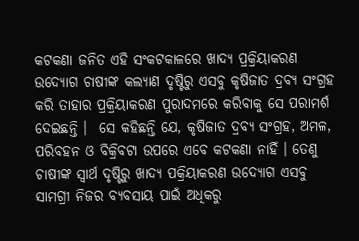କଟକଣା ଜନିତ ଏହି ସଂକଟକାଳରେ ଖାଦ୍ୟ ପ୍ରକ୍ରିୟାକରଣ ଉଦ୍ୟୋଗ ଚାଷୀଙ୍କ କଲ୍ୟାଣ ଦୃଷ୍ଟିରୁ ଏସବୁ କୃଷିଜାତ ଦ୍ରବ୍ୟ ସଂଗ୍ରହ କରି ତାହାର ପ୍ରକ୍ରିୟାକରଣ ପୁରାଦମରେ କରିବାକୁ ସେ ପରାମର୍ଶ ଦେଇଛନ୍ତି ।  ସେ କହିଛନ୍ତି ଯେ, କୃଷିଜାତ ଦ୍ରବ୍ୟ ସଂଗ୍ରହ, ଅମଳ, ପରିବହନ ଓ ବିକ୍ରିବଟା ଉପରେ ଏବେ କଟକଣା ନାହିଁ । ତେଣୁ ଚାଷୀଙ୍କ ସ୍ୱାର୍ଥ ଦୃଷ୍ଟିରୁ ଖାଦ୍ୟ ପକ୍ରିୟାକରଣ ଉଦ୍ୟୋଗ ଏସବୁ ସାମଗ୍ରୀ ନିଜର ବ୍ୟବସାୟ ପାଇଁ ଅଧିକରୁ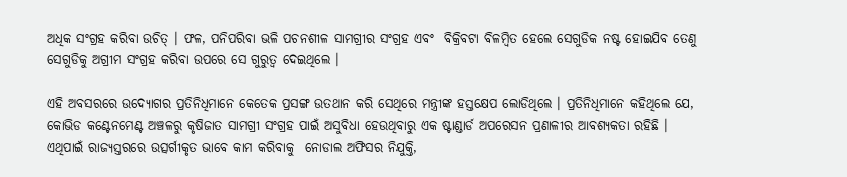ଅଧିକ ସଂଗ୍ରହ କରିବା ଉଚିତ୍ । ଫଳ, ପନିପରିବା ଭଳି ପଚନଶୀଳ ସାମଗ୍ରୀର ସଂଗ୍ରହ ଏବଂ  ବିକ୍ରିବଟା ବିଳମ୍ବିତ ହେଲେ ସେଗୁଡିକ ନଷ୍ଟ ହୋଇଯିବ ତେଣୁ ସେଗୁଡିକୁ ଅଗ୍ରୀମ ସଂଗ୍ରହ କରିବା ଉପରେ ସେ ଗୁରୁତ୍ୱ ଦେଇଥିଲେ ।

ଏହି ଅବସରରେ ଉଦ୍ୟୋଗର ପ୍ରତିନିଧିମାନେ କେତେକ ପ୍ରସଙ୍ଗ ଉତଥାନ କରି ସେଥିରେ ମନ୍ତ୍ରୀଙ୍କ ହସ୍ତକ୍ଷେପ ଲୋଡିଥିଲେ । ପ୍ରତିନିଧିମାନେ କହିଥିଲେ ଯେ, କୋଭିଡ କଣ୍ଟେନମେଣ୍ଟ ଅଞ୍ଚଳରୁ କୃଷିଜାତ ସାମଗ୍ରୀ ସଂଗ୍ରହ ପାଇଁ ଅସୁବିଧା ହେଉଥିବାରୁ ଏକ ଷ୍ଟାଣ୍ଡାର୍ଡ ଅପରେସନ ପ୍ରଣାଳୀର ଆବଶ୍ୟକତା ରହିଛି । ଏଥିପାଇଁ ରାଜ୍ୟସ୍ତରରେ ଉତ୍ସର୍ଗୀକୃତ ଭାବେ କାମ କରିବାକୁ  ନୋଡାଲ ଅଫିସର ନିଯୁକ୍ତି,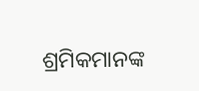ଶ୍ରମିକମାନଙ୍କ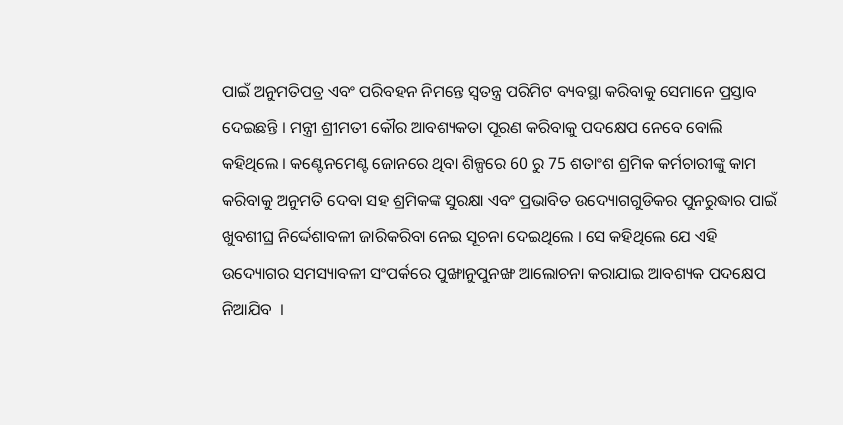ପାଇଁ ଅନୁମତିପତ୍ର ଏବଂ ପରିବହନ ନିମନ୍ତେ ସ୍ୱତନ୍ତ୍ର ପରିମିଟ ବ୍ୟବସ୍ଥା କରିବାକୁ ସେମାନେ ପ୍ରସ୍ତାବ ଦେଇଛନ୍ତି । ମନ୍ତ୍ରୀ ଶ୍ରୀମତୀ କୌର ଆବଶ୍ୟକତା ପୂରଣ କରିବାକୁ ପଦକ୍ଷେପ ନେବେ ବୋଲି କହିଥିଲେ । କଣ୍ଟେନମେଣ୍ଟ ଜୋନରେ ଥିବା ଶିଳ୍ପରେ 60 ରୁ 75 ଶତାଂଶ ଶ୍ରମିକ କର୍ମଚାରୀଙ୍କୁ କାମ କରିବାକୁ ଅନୁମତି ଦେବା ସହ ଶ୍ରମିକଙ୍କ ସୁରକ୍ଷା ଏବଂ ପ୍ରଭାବିତ ଉଦ୍ୟୋଗଗୁଡିକର ପୁନରୁଦ୍ଧାର ପାଇଁ ଖୁବଶୀଘ୍ର ନିର୍ଦ୍ଦେଶାବଳୀ ଜାରିକରିବା ନେଇ ସୂଚନା ଦେଇଥିଲେ । ସେ କହିଥିଲେ ଯେ ଏହି ଉଦ୍ୟୋଗର ସମସ୍ୟାବଳୀ ସଂପର୍କରେ ପୁଙ୍ଖାନୁପୁନଙ୍ଖ ଆଲୋଚନା କରାଯାଇ ଆବଶ୍ୟକ ପଦକ୍ଷେପ ନିଆଯିବ  ।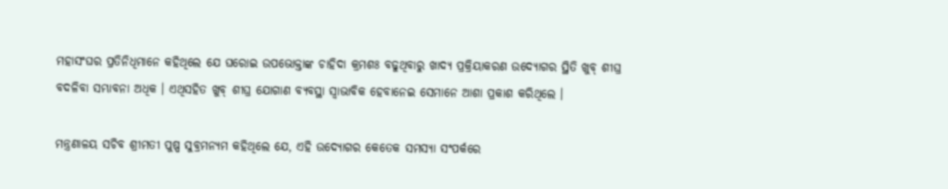ମହାସଂଘର ପ୍ରତିନିଧିମାନେ କହିଥିଲେ ଯେ ଘରୋଇ ଉପଭୋକ୍ତାଙ୍କ ଚାହିଦା କ୍ରମଶଃ ବଢୁଥିବାରୁ ଖାଦ୍ୟ ପ୍ରକ୍ରିୟାକରଣ ଉଦ୍ୟୋଗର ସ୍ଥିତି ଖୁବ୍ ଶୀଘ୍ର ବଦଳିବା ସମ୍ଭାବନା ଅଧିକ । ଏଥିସହିତ ଖୁବ୍ ଶୀଘ୍ର ଯୋଗାଣ ବ୍ୟବସ୍ଥା ସ୍ୱାଭାବିକ ହେବାନେଇ ସେମାନେ ଆଶା ପ୍ରକାଶ କରିଥିଲେ ।

ମନ୍ତ୍ରଣାଳୟ ସଚିବ ଶ୍ରୀମତୀ ପୁଷ୍ପ ସୁବ୍ରମନ୍ୟମ କହିଥିଲେ ଯେ, ଏହି ଉଦ୍ୟୋଗର କେତେକ ସମସ୍ୟା ସଂପର୍କରେ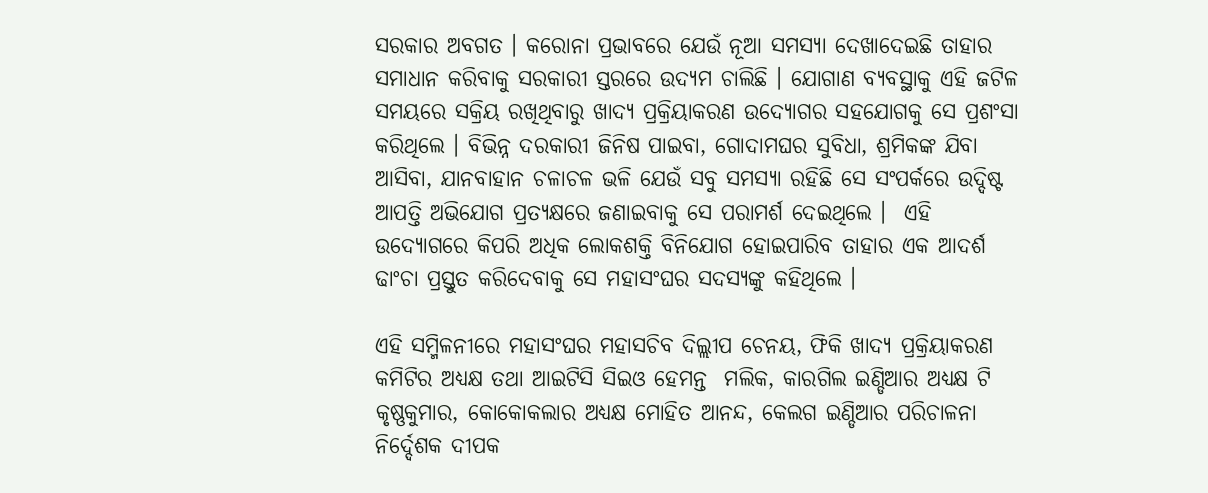ସରକାର ଅବଗତ । କରୋନା ପ୍ରଭାବରେ ଯେଉଁ ନୂଆ ସମସ୍ୟା ଦେଖାଦେଇଛି ତାହାର ସମାଧାନ କରିବାକୁ ସରକାରୀ ସ୍ତରରେ ଉଦ୍ୟମ ଚାଲିଛି । ଯୋଗାଣ ବ୍ୟବସ୍ଥାକୁ ଏହି ଜଟିଳ ସମୟରେ ସକ୍ରିୟ ରଖିଥିବାରୁ ଖାଦ୍ୟ ପ୍ରକ୍ରିୟାକରଣ ଉଦ୍ୟୋଗର ସହଯୋଗକୁ ସେ ପ୍ରଶଂସା କରିଥିଲେ । ବିଭିନ୍ନ ଦରକାରୀ ଜିନିଷ ପାଇବା, ଗୋଦାମଘର ସୁବିଧା, ଶ୍ରମିକଙ୍କ ଯିବା ଆସିବା, ଯାନବାହାନ ଚଳାଚଳ ଭଳି ଯେଉଁ ସବୁ ସମସ୍ୟା ରହିଛି ସେ ସଂପର୍କରେ ଉଦ୍ଦିଷ୍ଟ ଆପତ୍ତି ଅଭିଯୋଗ ପ୍ରତ୍ୟକ୍ଷରେ ଜଣାଇବାକୁ ସେ ପରାମର୍ଶ ଦେଇଥିଲେ ।  ଏହି  ଉଦ୍ୟୋଗରେ କିପରି ଅଧିକ ଲୋକଶକ୍ତି ବିନିଯୋଗ ହୋଇପାରିବ ତାହାର ଏକ ଆଦର୍ଶ ଢାଂଚା ପ୍ରସ୍ତୁତ କରିଦେବାକୁ ସେ ମହାସଂଘର ସଦସ୍ୟଙ୍କୁ କହିଥିଲେ ।

ଏହି ସମ୍ମିଳନୀରେ ମହାସଂଘର ମହାସଚିବ ଦିଲ୍ଲୀପ ଚେନୟ, ଫିକି ଖାଦ୍ୟ ପ୍ରକ୍ରିୟାକରଣ  କମିଟିର ଅଧ୍ୟକ୍ଷ ତଥା ଆଇଟିସି ସିଇଓ ହେମନ୍ତ  ମଲିକ, କାରଗିଲ ଇଣ୍ଡିଆର ଅଧ୍ୟକ୍ଷ ଟି କୃଷ୍ଣକୁମାର, କୋକୋକଲାର ଅଧ୍ୟକ୍ଷ ମୋହିତ ଆନନ୍ଦ, କେଲଗ ଇଣ୍ଡିଆର ପରିଚାଳନା ନିର୍ଦ୍ଦେଶକ ଦୀପକ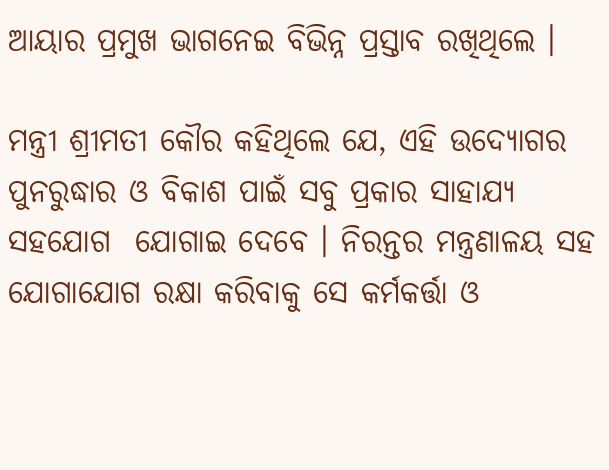ଆୟାର ପ୍ରମୁଖ ଭାଗନେଇ ବିଭିନ୍ନ ପ୍ରସ୍ତାବ ରଖିଥିଲେ ।

ମନ୍ତ୍ରୀ ଶ୍ରୀମତୀ କୌର କହିଥିଲେ ଯେ, ଏହି ଉଦ୍ୟୋଗର ପୁନରୁଦ୍ଧାର ଓ ବିକାଶ ପାଇଁ ସବୁ ପ୍ରକାର ସାହାଯ୍ୟ ସହଯୋଗ  ଯୋଗାଇ ଦେବେ । ନିରନ୍ତର ମନ୍ତ୍ରଣାଳୟ ସହ ଯୋଗାଯୋଗ ରକ୍ଷା କରିବାକୁ ସେ କର୍ମକର୍ତ୍ତା ଓ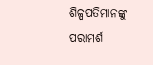ଶିଳ୍ପପତିମାନଙ୍କୁ ପରାମର୍ଶ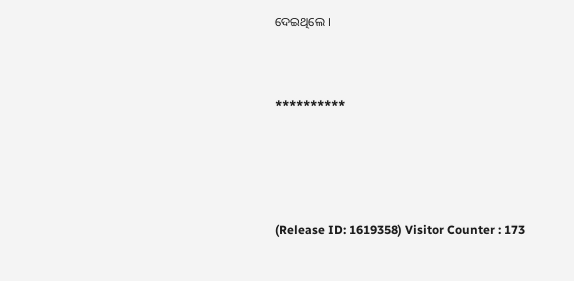ଦେଇଥିଲେ ।



**********





(Release ID: 1619358) Visitor Counter : 173